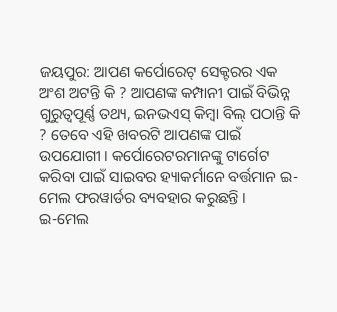ଜୟପୁର: ଆପଣ କର୍ପୋରେଟ୍ ସେକ୍ଟରର ଏକ ଅଂଶ ଅଟନ୍ତି କି ? ଆପଣଙ୍କ କମ୍ପାନୀ ପାଇଁ ବିଭିନ୍ନ ଗୁରୁତ୍ବପୂର୍ଣ୍ଣ ତଥ୍ୟ, ଇନଭଏସ୍ କିମ୍ବା ବିଲ୍ ପଠାନ୍ତି କି ? ତେବେ ଏହି ଖବରଟି ଆପଣଙ୍କ ପାଇଁ ଉପଯୋଗୀ । କର୍ପୋରେଟରମାନଙ୍କୁ ଟାର୍ଗେଟ କରିବା ପାଇଁ ସାଇବର ହ୍ୟାକର୍ମାନେ ବର୍ତ୍ତମାନ ଇ-ମେଲ ଫରୱାର୍ଡର ବ୍ୟବହାର କରୁଛନ୍ତି ।
ଇ-ମେଲ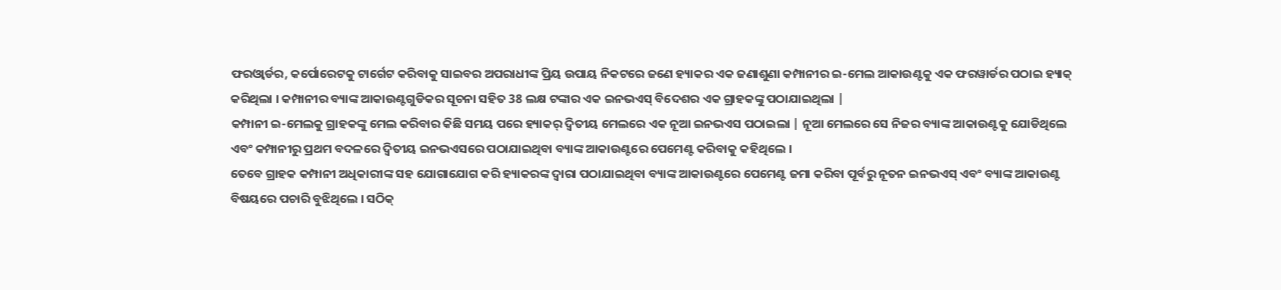ଫରଓ୍ବାର୍ଡର, କର୍ପୋରେଟକୁ ଟାର୍ଗେଟ କରିବାକୁ ସାଇବର ଅପରାଧୀଙ୍କ ପ୍ରିୟ ଉପାୟ ନିକଟରେ ଜଣେ ହ୍ୟାକର ଏକ ଜଣାଶୁଣା କମ୍ପାନୀର ଇ-ମେଲ ଆକାଉଣ୍ଟକୁ ଏକ ଫରୱାର୍ଡର ପଠାଇ ହ୍ୟାକ୍ କରିଥିଲା । କମ୍ପାନୀର ବ୍ୟାଙ୍କ ଆକାଉଣ୍ଟଗୁଡିକର ସୂଚନା ସହିତ 38 ଲକ୍ଷ ଟଙ୍କାର ଏକ ଇନଭଏସ୍ ବିଦେଶର ଏକ ଗ୍ରାହକଙ୍କୁ ପଠାଯାଇଥିଲା |
କମ୍ପାନୀ ଇ-ମେଲକୁ ଗ୍ରାହକଙ୍କୁ ମେଲ କରିବାର କିଛି ସମୟ ପରେ ହ୍ୟାକର୍ ଦ୍ବିତୀୟ ମେଲରେ ଏକ ନୂଆ ଇନଭଏସ ପଠାଇଲା | ନୂଆ ମେଲରେ ସେ ନିଜର ବ୍ୟାଙ୍କ ଆକାଉଣ୍ଟକୁ ଯୋଡିଥିଲେ ଏବଂ କମ୍ପାନୀରୁ ପ୍ରଥମ ବଦଳରେ ଦ୍ବିତୀୟ ଇନଭଏସରେ ପଠାଯାଇଥିବା ବ୍ୟାଙ୍କ ଆକାଉଣ୍ଟରେ ପେମେଣ୍ଟ କରିବାକୁ କହିଥିଲେ ।
ତେବେ ଗ୍ରାହକ କମ୍ପାନୀ ଅଧିକାରୀଙ୍କ ସହ ଯୋଗାଯୋଗ କରି ହ୍ୟାକରଙ୍କ ଦ୍ବାରା ପଠାଯାଇଥିବା ବ୍ୟାଙ୍କ ଆକାଉଣ୍ଟରେ ପେମେଣ୍ଟ ଜମା କରିବା ପୂର୍ବରୁ ନୂତନ ଇନଭଏସ୍ ଏବଂ ବ୍ୟାଙ୍କ ଆକାଉଣ୍ଟ ବିଷୟରେ ପଚାରି ବୁଝିଥିଲେ । ସଠିକ୍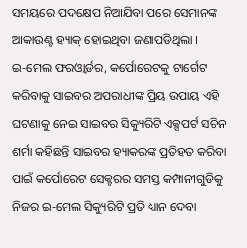ସମୟରେ ପଦକ୍ଷେପ ନିଆଯିବା ପରେ ସେମାନଙ୍କ ଆକାଉଣ୍ଟ ହ୍ୟାକ୍ ହୋଇଥିବା ଜଣାପଡିଥିଲା ।
ଇ-ମେଲ ଫରଓ୍ବାର୍ଡର, କର୍ପୋରେଟକୁ ଟାର୍ଗେଟ କରିବାକୁ ସାଇବର ଅପରାଧୀଙ୍କ ପ୍ରିୟ ଉପାୟ ଏହି ଘଟଣାକୁ ନେଇ ସାଇବର ସିକ୍ୟୁରିଟି ଏକ୍ସପର୍ଟ ସଚିନ ଶର୍ମା କହିଛନ୍ତି ସାଇବର ହ୍ୟାକରଙ୍କ ପ୍ରତିହତ କରିବା ପାଇଁ କର୍ପୋରେଟ ସେକ୍ଟରର ସମସ୍ତ କମ୍ପାନୀଗୁଡିକୁ ନିଜର ଇ-ମେଲ ସିକ୍ୟୁରିଟି ପ୍ରତି ଧ୍ୟାନ ଦେବା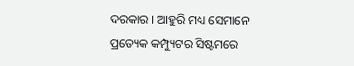ଦରକାର । ଆହୁରି ମଧ୍ୟ ସେମାନେ ପ୍ରତ୍ୟେକ କମ୍ପ୍ୟୁଟର ସିଷ୍ଟମରେ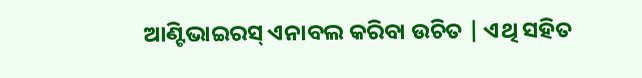ଆଣ୍ଟିଭାଇରସ୍ ଏନାବଲ କରିବା ଉଚିତ | ଏଥି ସହିତ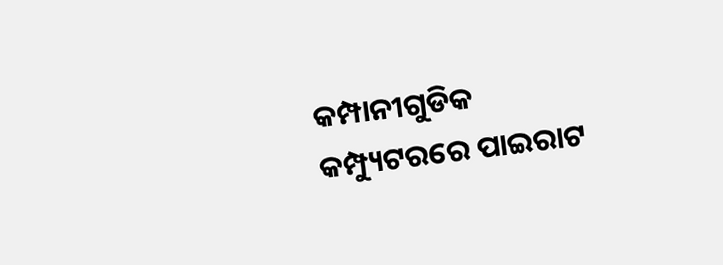କମ୍ପାନୀଗୁଡିକ କମ୍ପ୍ୟୁଟରରେ ପାଇରାଟ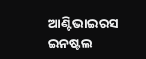ଆଣ୍ଟିଭାଇରସ ଇନଷ୍ଟଲ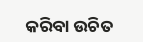କରିବା ଉଚିତ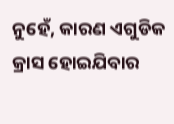ନୁହେଁ, କାରଣ ଏଗୁଡିକ କ୍ରାସ ହୋଇଯିବାର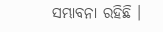ସମ୍ଭାବନା ରହିଛି ।